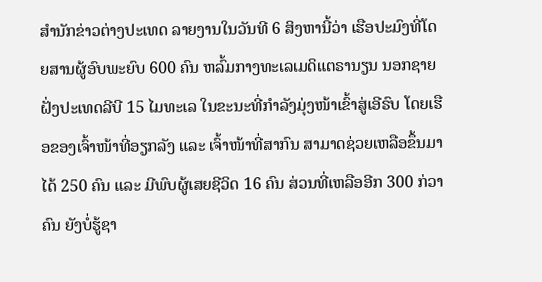ສຳນັກຂ່າວຕ່າງປະເທດ ລາຍງານໃນວັນທີ 6 ສິງຫານີ້ວ່າ ເຮືອປະມົງທີ່ໂດຍສານຜູ້ອົບພະຍົບ 600 ຄົນ ຫລົ້ມກາງທະເລເມດິແຕຣານຽນ ນອກຊາຍຝັ່ງປະເທດລີບີ 15 ໄມທະເລ ໃນຂະນະທີ່ກຳລັງມຸ່ງໜ້າເຂົ້າສູ່ເອີຣົບ ໂດຍເຮືອຂອງເຈົ້າໜ້າທີ່ອຽກລັງ ແລະ ເຈົ້າໜ້າທີ່ສາກົນ ສາມາດຊ່ວຍເຫລືອຂຶ້ນມາໄດ້ 250 ຄົນ ແລະ ມີພົບຜູ້ເສຍຊີວິດ 16 ຄົນ ສ່ວນທີ່ເຫລືອອີກ 300 ກ່ວາຄົນ ຍັງບໍ່ຮູ້ຊາ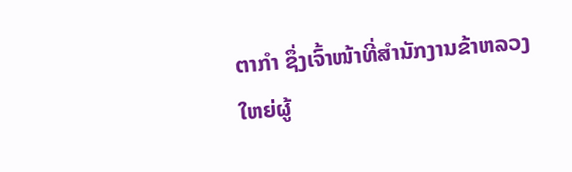ຕາກຳ ຊຶ່ງເຈົ້າໜ້າທີ່ສຳນັກງານຂ້າຫລວງໃຫຍ່ຜູ້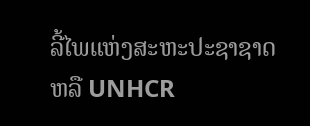ລີ້ໄພແຫ່ງສະຫະປະຊາຊາດ ຫລື UNHCR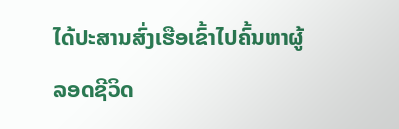ໄດ້ປະສານສົ່ງເຮືອເຂົ້າໄປຄົ້ນຫາຜູ້ລອດຊີວິດ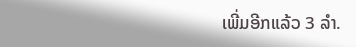ເພີ່ມອີກແລ້ວ 3 ລຳ.